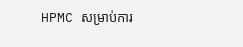HPMC សម្រាប់ការ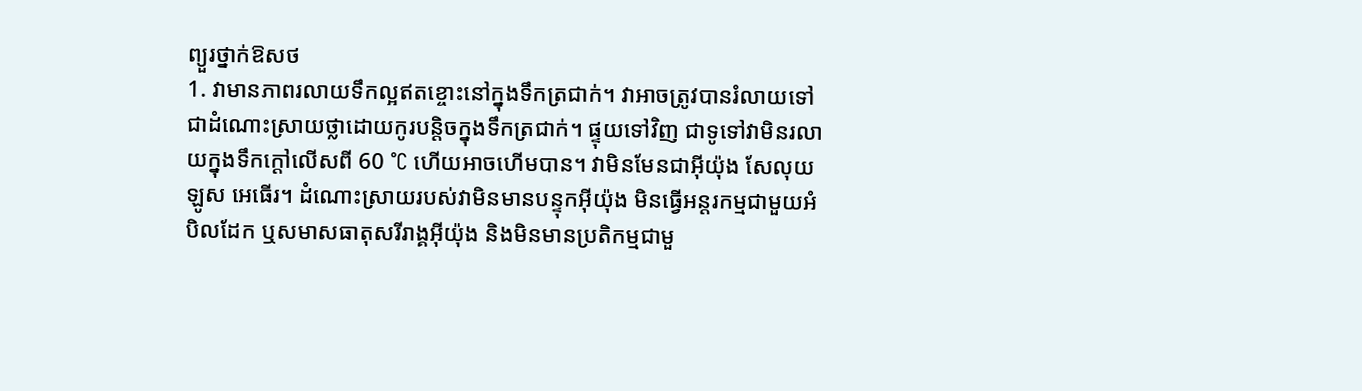ព្យួរថ្នាក់ឱសថ
1. វាមានភាពរលាយទឹកល្អឥតខ្ចោះនៅក្នុងទឹកត្រជាក់។ វាអាចត្រូវបានរំលាយទៅជាដំណោះស្រាយថ្លាដោយកូរបន្តិចក្នុងទឹកត្រជាក់។ ផ្ទុយទៅវិញ ជាទូទៅវាមិនរលាយក្នុងទឹកក្តៅលើសពី 60 °C ហើយអាចហើមបាន។ វាមិនមែនជាអ៊ីយ៉ុង សែលុយឡូស អេធើរ។ ដំណោះស្រាយរបស់វាមិនមានបន្ទុកអ៊ីយ៉ុង មិនធ្វើអន្តរកម្មជាមួយអំបិលដែក ឬសមាសធាតុសរីរាង្គអ៊ីយ៉ុង និងមិនមានប្រតិកម្មជាមួ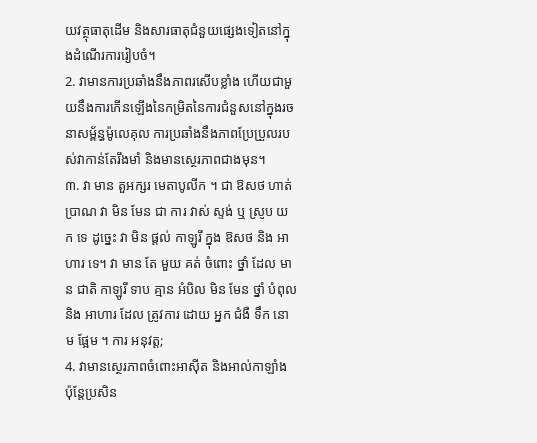យវត្ថុធាតុដើម និងសារធាតុជំនួយផ្សេងទៀតនៅក្នុងដំណើរការរៀបចំ។
2. វាមានការប្រឆាំងនឹងភាពរសើបខ្លាំង ហើយជាមួយនឹងការកើនឡើងនៃកម្រិតនៃការជំនួសនៅក្នុងរចនាសម្ព័ន្ធម៉ូលេគុល ការប្រឆាំងនឹងភាពប្រែប្រួលរបស់វាកាន់តែរឹងមាំ និងមានស្ថេរភាពជាងមុន។
៣. វា មាន តួអក្សរ មេតាបូលីក ។ ជា ឱសថ ហាត់ប្រាណ វា មិន មែន ជា ការ វាស់ ស្ទង់ ឬ ស្រូប យក ទេ ដូច្នេះ វា មិន ផ្តល់ កាឡូរី ក្នុង ឱសថ និង អាហារ ទេ។ វា មាន តែ មួយ គត់ ចំពោះ ថ្នាំ ដែល មាន ជាតិ កាឡូរី ទាប គ្មាន អំបិល មិន មែន ថ្នាំ បំពុល និង អាហារ ដែល ត្រូវការ ដោយ អ្នក ជំងឺ ទឹក នោម ផ្អែម ។ ការ អនុវត្ត;
4. វាមានស្ថេរភាពចំពោះអាស៊ីត និងអាល់កាឡាំង ប៉ុន្តែប្រសិន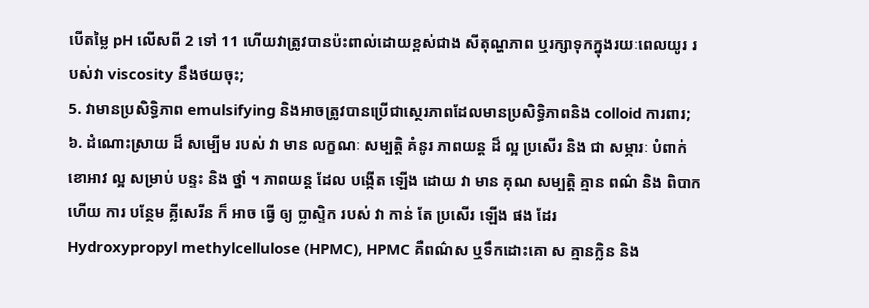បើតម្លៃ pH លើសពី 2 ទៅ 11 ហើយវាត្រូវបានប៉ះពាល់ដោយខ្ពស់ជាង សីតុណ្ហភាព ឬរក្សាទុកក្នុងរយៈពេលយូរ របស់វា viscosity នឹងថយចុះ;
5. វាមានប្រសិទ្ធិភាព emulsifying និងអាចត្រូវបានប្រើជាស្ថេរភាពដែលមានប្រសិទ្ធិភាពនិង colloid ការពារ;
៦. ដំណោះស្រាយ ដ៏ សម្បើម របស់ វា មាន លក្ខណៈ សម្បត្តិ គំនូរ ភាពយន្ត ដ៏ ល្អ ប្រសើរ និង ជា សម្ភារៈ បំពាក់ ខោអាវ ល្អ សម្រាប់ បន្ទះ និង ថ្នាំ ។ ភាពយន្ត ដែល បង្កើត ឡើង ដោយ វា មាន គុណ សម្បត្តិ គ្មាន ពណ៌ និង ពិបាក ហើយ ការ បន្ថែម គ្លីសេរីន ក៏ អាច ធ្វើ ឲ្យ ប្លាស្ទិក របស់ វា កាន់ តែ ប្រសើរ ឡើង ផង ដែរ
Hydroxypropyl methylcellulose (HPMC), HPMC គឺពណ៌ស ឬទឹកដោះគោ ស គ្មានក្លិន និង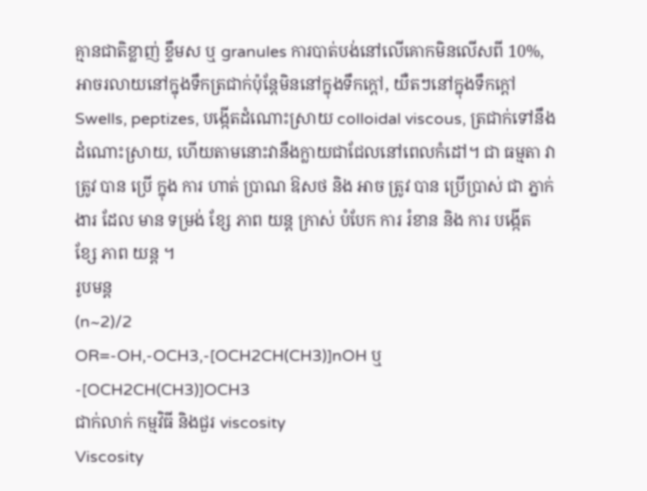គ្មានជាតិខ្លាញ់ ខ្ទឹមស ឬ granules ការបាត់បង់នៅលើគោកមិនលើសពី 10%, អាចរលាយនៅក្នុងទឹកត្រជាក់ប៉ុន្តែមិននៅក្នុងទឹកក្តៅ, យឺតៗនៅក្នុងទឹកក្តៅ Swells, peptizes, បង្កើតដំណោះស្រាយ colloidal viscous, ត្រជាក់ទៅនឹងដំណោះស្រាយ, ហើយតាមនោះវានឹងក្លាយជាជែលនៅពេលកំដៅ។ ជា ធម្មតា វា ត្រូវ បាន ប្រើ ក្នុង ការ ហាត់ ប្រាណ ឱសថ និង អាច ត្រូវ បាន ប្រើប្រាស់ ជា ភ្នាក់ងារ ដែល មាន ទម្រង់ ខ្សែ ភាព យន្ត ក្រាស់ បំបែក ការ រំខាន និង ការ បង្កើត ខ្សែ ភាព យន្ត ។
រូបមន្ត
(n~2)/2
OR=-OH,-OCH3,-[OCH2CH(CH3)]nOH ឬ-[OCH2CH(CH3)]OCH3
ជាក់លាក់ កម្មវិធី និងជួរ viscosity
Viscosity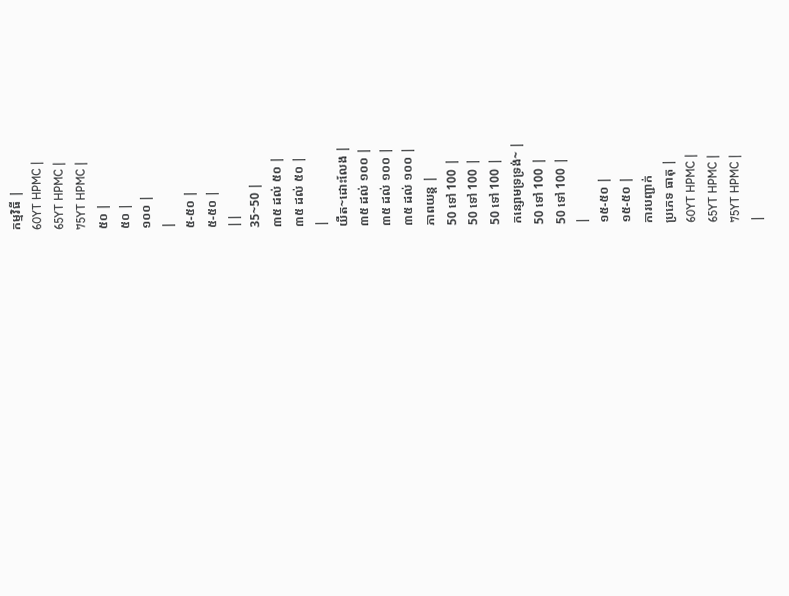កម្មវិធី |
60YT HPMC |
65YT HPMC |
75YT HPMC |
៥០ |
៥០ |
១០០ |
|
៥-៥០ |
៥-៥០ |
||
35~50 |
៣៥ ដល់ ៥០ |
៣៥ ដល់ ៥០ |
|
យឺត~ដោះលែង |
៣៥ ដល់ ១០០ |
៣៥ ដល់ ១០០ |
៣៥ ដល់ ១០០ |
ភាពយន្ត |
50 ទៅ 100 |
50 ទៅ 100 |
50 ទៅ 100 |
កន្សោមទ្រទ្រង់~ |
50 ទៅ 100 |
50 ទៅ 100 |
|
១៥-៥០ |
១៥-៥០ |
ការបញ្ជាក់
ប្រភេទ ធាតុ |
60YT HPMC |
65YT HPMC |
75YT HPMC |
|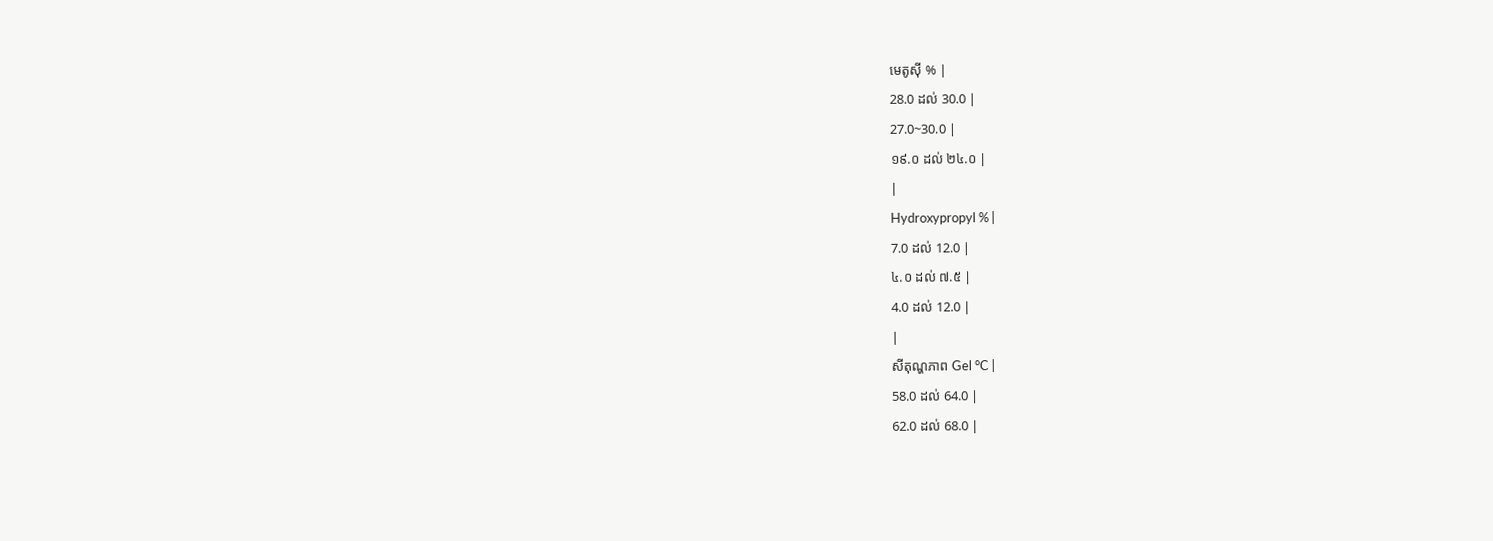មេតូស៊ី % |
28.0 ដល់ 30.0 |
27.0~30.0 |
១៩.០ ដល់ ២៤.០ |
|
Hydroxypropyl % |
7.0 ដល់ 12.0 |
៤.០ ដល់ ៧.៥ |
4.0 ដល់ 12.0 |
|
សីតុណ្ហភាព Gel °C |
58.0 ដល់ 64.0 |
62.0 ដល់ 68.0 |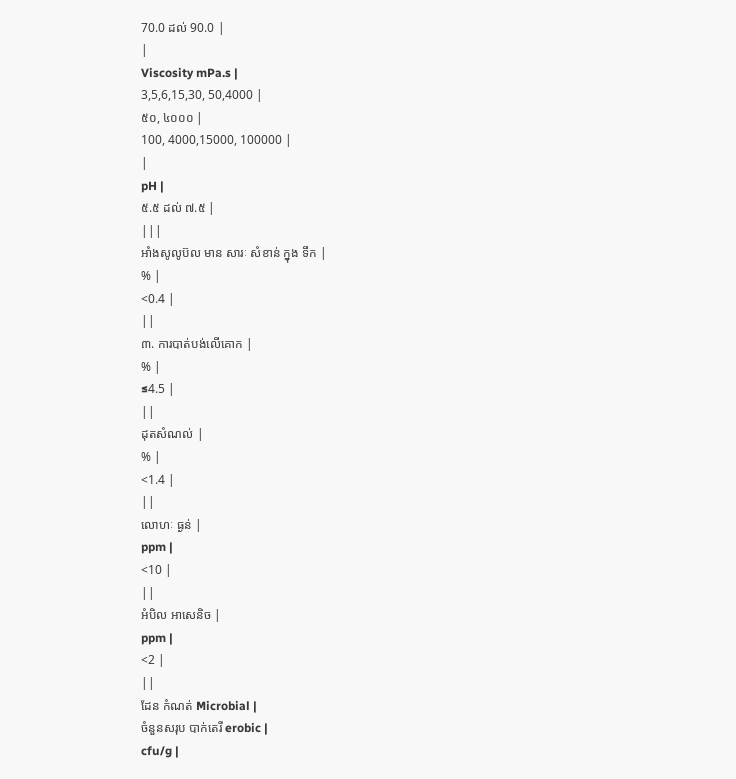70.0 ដល់ 90.0 |
|
Viscosity mPa.s |
3,5,6,15,30, 50,4000 |
៥០, ៤០០០ |
100, 4000,15000, 100000 |
|
pH |
៥.៥ ដល់ ៧.៥ |
|||
អាំងសូលូប៊ល មាន សារៈ សំខាន់ ក្នុង ទឹក |
% |
<0.4 |
||
៣. ការបាត់បង់លើគោក |
% |
≤4.5 |
||
ដុតសំណល់ |
% |
<1.4 |
||
លោហៈ ធ្ងន់ |
ppm |
<10 |
||
អំបិល អាសេនិច |
ppm |
<2 |
||
ដែន កំណត់ Microbial |
ចំនួនសរុប បាក់តេរី erobic |
cfu/g |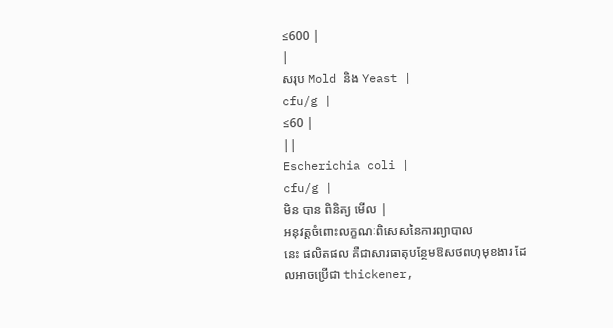≤600 |
|
សរុប Mold និង Yeast |
cfu/g |
≤60 |
||
Escherichia coli |
cfu/g |
មិន បាន ពិនិត្យ មើល |
អនុវត្តចំពោះលក្ខណៈពិសេសនៃការព្យាបាល
នេះ ផលិតផល គឺជាសារធាតុបន្ថែមឱសថពហុមុខងារ ដែលអាចប្រើជា thickener,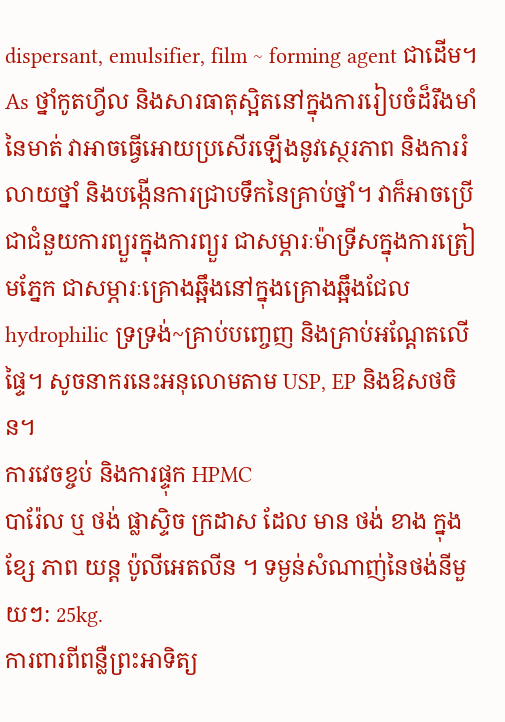dispersant, emulsifier, film ~ forming agent ជាដើម។ As ថ្នាំកូតហ្វីល និងសារធាតុស្អិតនៅក្នុងការរៀបចំដ៏រឹងមាំនៃមាត់ វាអាចធ្វើអោយប្រសើរឡើងនូវស្ថេរភាព និងការរំលាយថ្នាំ និងបង្កើនការជ្រាបទឹកនៃគ្រាប់ថ្នាំ។ វាក៏អាចប្រើជាជំនួយការព្យួរក្នុងការព្យួរ ជាសម្ភារៈម៉ាទ្រីសក្នុងការត្រៀមភ្នែក ជាសម្ភារៈគ្រោងឆ្អឹងនៅក្នុងគ្រោងឆ្អឹងជែល hydrophilic ទ្រទ្រង់~គ្រាប់បញ្ចេញ និងគ្រាប់អណ្តែតលើផ្ទៃ។ សូចនាករនេះអនុលោមតាម USP, EP និងឱសថចិន។
ការវេចខ្ចប់ និងការផ្ទុក HPMC
បារ៉ែល ឬ ថង់ ផ្លាស្ទិច ក្រដាស ដែល មាន ថង់ ខាង ក្នុង ខ្សែ ភាព យន្ត ប៉ូលីអេតលីន ។ ទម្ងន់សំណាញ់នៃថង់នីមួយៗ: 25kg.
ការពារពីពន្លឺព្រះអាទិត្យ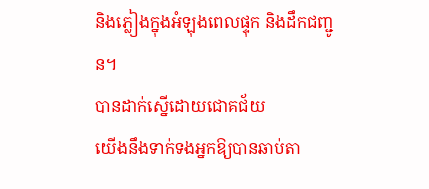និងភ្លៀងក្នុងអំឡុងពេលផ្ទុក និងដឹកជញ្ជូន។
បានដាក់ស្នើដោយជោគជ័យ
យើងនឹងទាក់ទងអ្នកឱ្យបានឆាប់តា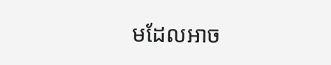មដែលអាច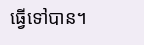ធ្វើទៅបាន។